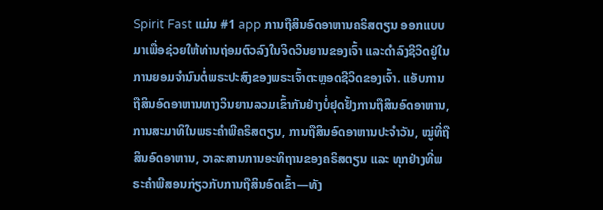Spirit Fast ແມ່ນ #1 app ການຖືສິນອົດອາຫານຄຣິສຕຽນ ອອກແບບມາເພື່ອຊ່ວຍໃຫ້ທ່ານຖ່ອມຕົວລົງໃນຈິດວິນຍານຂອງເຈົ້າ ແລະດໍາລົງຊີວິດຢູ່ໃນການຍອມຈໍານົນຕໍ່ພຣະປະສົງຂອງພຣະເຈົ້າຕະຫຼອດຊີວິດຂອງເຈົ້າ. ແອັບການຖືສິນອົດອາຫານທາງວິນຍານລວມເຂົ້າກັນຢ່າງບໍ່ຢຸດຢັ້ງການຖືສິນອົດອາຫານ, ການສະມາທິໃນພຣະຄຳພີຄຣິສຕຽນ, ການຖືສິນອົດອາຫານປະຈຳວັນ, ໝູ່ທີ່ຖືສິນອົດອາຫານ, ວາລະສານການອະທິຖານຂອງຄຣິສຕຽນ ແລະ ທຸກຢ່າງທີ່ພຣະຄຳພີສອນກ່ຽວກັບການຖືສິນອົດເຂົ້າ—ທັງ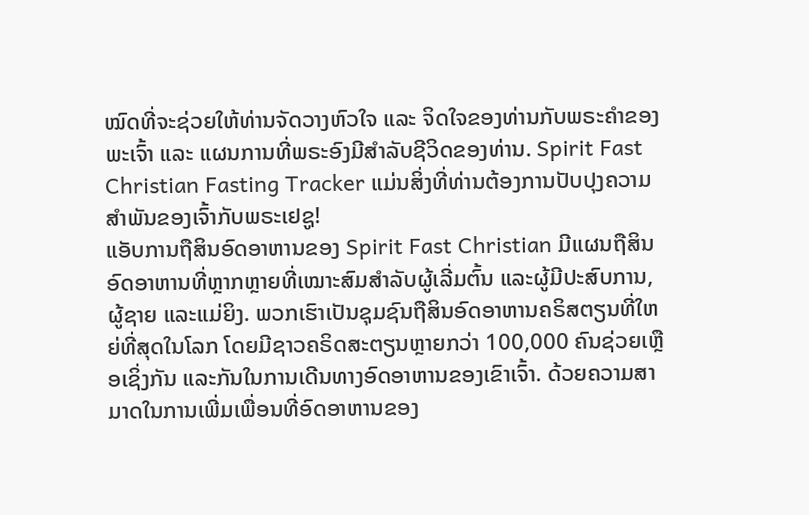ໝົດທີ່ຈະຊ່ວຍໃຫ້ທ່ານຈັດວາງຫົວໃຈ ແລະ ຈິດໃຈຂອງທ່ານກັບພຣະຄຳຂອງພະເຈົ້າ ແລະ ແຜນການທີ່ພຣະອົງມີສໍາລັບຊີວິດຂອງທ່ານ. Spirit Fast Christian Fasting Tracker ແມ່ນສິ່ງທີ່ທ່ານຕ້ອງການປັບປຸງຄວາມສໍາພັນຂອງເຈົ້າກັບພຣະເຢຊູ!
ແອັບການຖືສິນອົດອາຫານຂອງ Spirit Fast Christian ມີແຜນຖືສິນອົດອາຫານທີ່ຫຼາກຫຼາຍທີ່ເໝາະສົມສຳລັບຜູ້ເລີ່ມຕົ້ນ ແລະຜູ້ມີປະສົບການ, ຜູ້ຊາຍ ແລະແມ່ຍິງ. ພວກເຮົາເປັນຊຸມຊົນຖືສິນອົດອາຫານຄຣິສຕຽນທີ່ໃຫຍ່ທີ່ສຸດໃນໂລກ ໂດຍມີຊາວຄຣິດສະຕຽນຫຼາຍກວ່າ 100,000 ຄົນຊ່ວຍເຫຼືອເຊິ່ງກັນ ແລະກັນໃນການເດີນທາງອົດອາຫານຂອງເຂົາເຈົ້າ. ດ້ວຍຄວາມສາມາດໃນການເພີ່ມເພື່ອນທີ່ອົດອາຫານຂອງ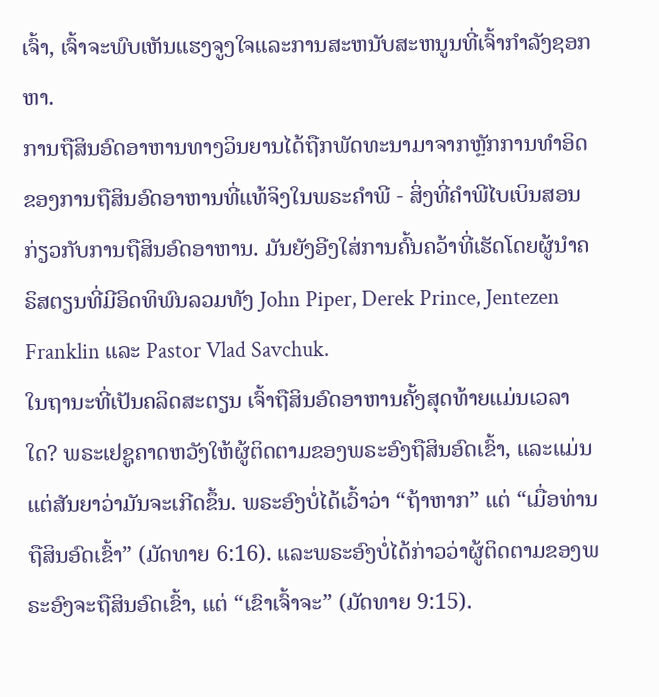ເຈົ້າ, ເຈົ້າຈະພົບເຫັນແຮງຈູງໃຈແລະການສະຫນັບສະຫນູນທີ່ເຈົ້າກໍາລັງຊອກຫາ.
ການຖືສິນອົດອາຫານທາງວິນຍານໄດ້ຖືກພັດທະນາມາຈາກຫຼັກການທໍາອິດຂອງການຖືສິນອົດອາຫານທີ່ແທ້ຈິງໃນພຣະຄໍາພີ - ສິ່ງທີ່ຄໍາພີໄບເບິນສອນກ່ຽວກັບການຖືສິນອົດອາຫານ. ມັນຍັງອີງໃສ່ການຄົ້ນຄວ້າທີ່ເຮັດໂດຍຜູ້ນໍາຄຣິສຕຽນທີ່ມີອິດທິພົນລວມທັງ John Piper, Derek Prince, Jentezen Franklin ແລະ Pastor Vlad Savchuk.
ໃນຖານະທີ່ເປັນຄລິດສະຕຽນ ເຈົ້າຖືສິນອົດອາຫານຄັ້ງສຸດທ້າຍແມ່ນເວລາໃດ? ພຣະເຢຊູຄາດຫວັງໃຫ້ຜູ້ຕິດຕາມຂອງພຣະອົງຖືສິນອົດເຂົ້າ, ແລະແມ່ນແຕ່ສັນຍາວ່າມັນຈະເກີດຂຶ້ນ. ພຣະອົງບໍ່ໄດ້ເວົ້າວ່າ “ຖ້າຫາກ” ແຕ່ “ເມື່ອທ່ານຖືສິນອົດເຂົ້າ” (ມັດທາຍ 6:16). ແລະພຣະອົງບໍ່ໄດ້ກ່າວວ່າຜູ້ຕິດຕາມຂອງພຣະອົງຈະຖືສິນອົດເຂົ້າ, ແຕ່ “ເຂົາເຈົ້າຈະ” (ມັດທາຍ 9:15).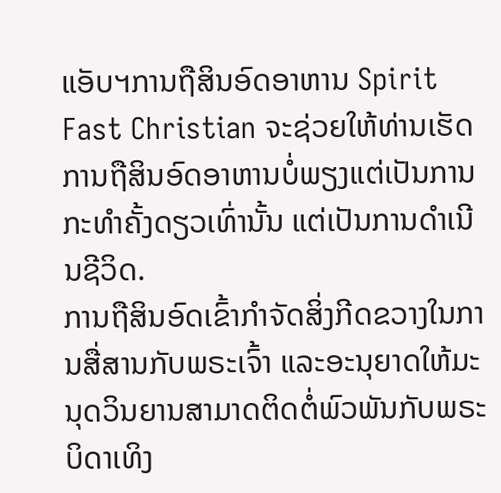ແອັບຯການຖືສິນອົດອາຫານ Spirit Fast Christian ຈະຊ່ວຍໃຫ້ທ່ານເຮັດການຖືສິນອົດອາຫານບໍ່ພຽງແຕ່ເປັນການກະທຳຄັ້ງດຽວເທົ່ານັ້ນ ແຕ່ເປັນການດຳເນີນຊີວິດ.
ການຖືສິນອົດເຂົ້າກຳຈັດສິ່ງກີດຂວາງໃນການສື່ສານກັບພຣະເຈົ້າ ແລະອະນຸຍາດໃຫ້ມະນຸດວິນຍານສາມາດຕິດຕໍ່ພົວພັນກັບພຣະບິດາເທິງ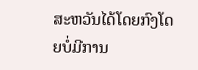ສະຫວັນໄດ້ໂດຍກົງໂດຍບໍ່ມີການ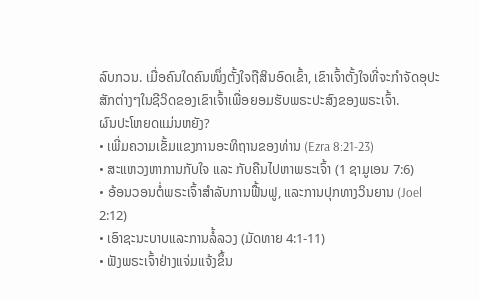ລົບກວນ. ເມື່ອຄົນໃດຄົນໜຶ່ງຕັ້ງໃຈຖືສິນອົດເຂົ້າ, ເຂົາເຈົ້າຕັ້ງໃຈທີ່ຈະກຳຈັດອຸປະສັກຕ່າງໆໃນຊີວິດຂອງເຂົາເຈົ້າເພື່ອຍອມຮັບພຣະປະສົງຂອງພຣະເຈົ້າ.
ຜົນປະໂຫຍດແມ່ນຫຍັງ?
• ເພີ່ມຄວາມເຂັ້ມແຂງການອະທິຖານຂອງທ່ານ (Ezra 8:21-23)
• ສະແຫວງຫາການກັບໃຈ ແລະ ກັບຄືນໄປຫາພຣະເຈົ້າ (1 ຊາມູເອນ 7:6)
• ອ້ອນວອນຕໍ່ພຣະເຈົ້າສໍາລັບການຟື້ນຟູ, ແລະການປຸກທາງວິນຍານ (Joel 2:12)
• ເອົາຊະນະບາບແລະການລໍ້ລວງ (ມັດທາຍ 4:1-11)
• ຟັງພຣະເຈົ້າຢ່າງແຈ່ມແຈ້ງຂຶ້ນ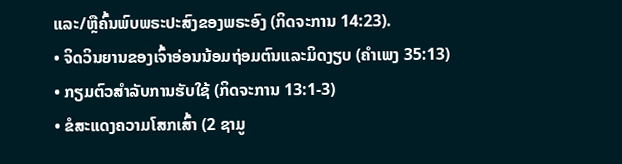ແລະ/ຫຼືຄົ້ນພົບພຣະປະສົງຂອງພຣະອົງ (ກິດຈະການ 14:23).
• ຈິດວິນຍານຂອງເຈົ້າອ່ອນນ້ອມຖ່ອມຕົນແລະມິດງຽບ (ຄຳເພງ 35:13)
• ກຽມຕົວສຳລັບການຮັບໃຊ້ (ກິດຈະການ 13:1-3)
• ຂໍສະແດງຄວາມໂສກເສົ້າ (2 ຊາມູ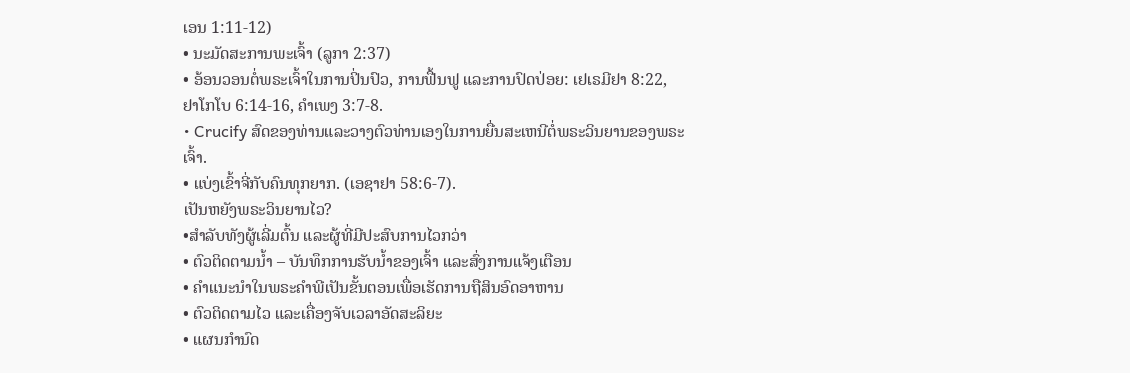ເອນ 1:11-12)
• ນະມັດສະການພະເຈົ້າ (ລູກາ 2:37)
• ອ້ອນວອນຕໍ່ພຣະເຈົ້າໃນການປິ່ນປົວ, ການຟື້ນຟູ ແລະການປົດປ່ອຍ: ເຢເຣມີຢາ 8:22, ຢາໂກໂບ 6:14-16, ຄຳເພງ 3:7-8.
• Crucify ສົດຂອງທ່ານແລະວາງຕົວທ່ານເອງໃນການຍື່ນສະເຫນີຕໍ່ພຣະວິນຍານຂອງພຣະເຈົ້າ.
• ແບ່ງເຂົ້າຈີ່ກັບຄົນທຸກຍາກ. (ເອຊາຢາ 58:6-7).
ເປັນຫຍັງພຣະວິນຍານໄວ?
•ສຳລັບທັງຜູ້ເລີ່ມຕົ້ນ ແລະຜູ້ທີ່ມີປະສົບການໄວກວ່າ
• ຕົວຕິດຕາມນໍ້າ – ບັນທຶກການຮັບນໍ້າຂອງເຈົ້າ ແລະສົ່ງການແຈ້ງເຕືອນ
• ຄໍາແນະນໍາໃນພຣະຄໍາພີເປັນຂັ້ນຕອນເພື່ອເຮັດການຖືສິນອົດອາຫານ
• ຕົວຕິດຕາມໄວ ແລະເຄື່ອງຈັບເວລາອັດສະລິຍະ
• ແຜນກຳນົດ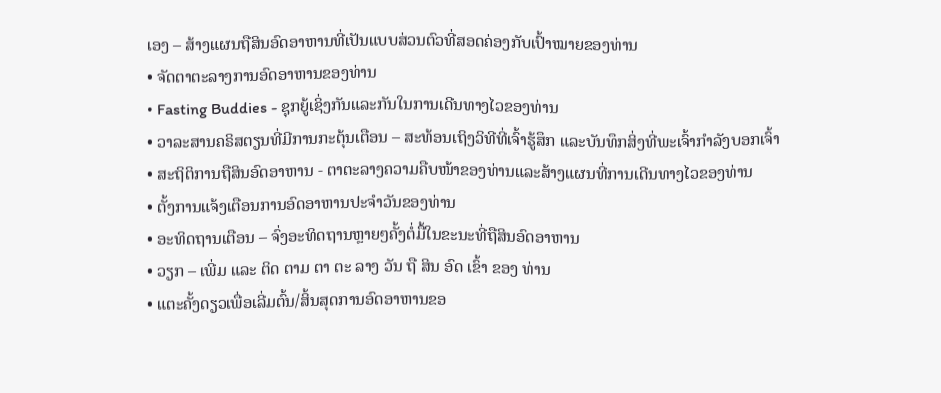ເອງ – ສ້າງແຜນຖືສິນອົດອາຫານທີ່ເປັນແບບສ່ວນຕົວທີ່ສອດຄ່ອງກັບເປົ້າໝາຍຂອງທ່ານ
• ຈັດຕາຕະລາງການອົດອາຫານຂອງທ່ານ
• Fasting Buddies - ຊຸກຍູ້ເຊິ່ງກັນແລະກັນໃນການເດີນທາງໄວຂອງທ່ານ
• ວາລະສານຄຣິສຕຽນທີ່ມີການກະຕຸ້ນເຕືອນ – ສະທ້ອນເຖິງວິທີທີ່ເຈົ້າຮູ້ສຶກ ແລະບັນທຶກສິ່ງທີ່ພະເຈົ້າກຳລັງບອກເຈົ້າ
• ສະຖິຕິການຖືສິນອົດອາຫານ - ຕາຕະລາງຄວາມຄືບໜ້າຂອງທ່ານແລະສ້າງແຜນທີ່ການເດີນທາງໄວຂອງທ່ານ
• ຕັ້ງການແຈ້ງເຕືອນການອົດອາຫານປະຈໍາວັນຂອງທ່ານ
• ອະທິດຖານເຕືອນ – ຈົ່ງອະທິດຖານຫຼາຍໆຄັ້ງຕໍ່ມື້ໃນຂະນະທີ່ຖືສິນອົດອາຫານ
• ວຽກ – ເພີ່ມ ແລະ ຕິດ ຕາມ ຕາ ຕະ ລາງ ວັນ ຖື ສິນ ອົດ ເຂົ້າ ຂອງ ທ່ານ
• ແຕະຄັ້ງດຽວເພື່ອເລີ່ມຕົ້ນ/ສິ້ນສຸດການອົດອາຫານຂອ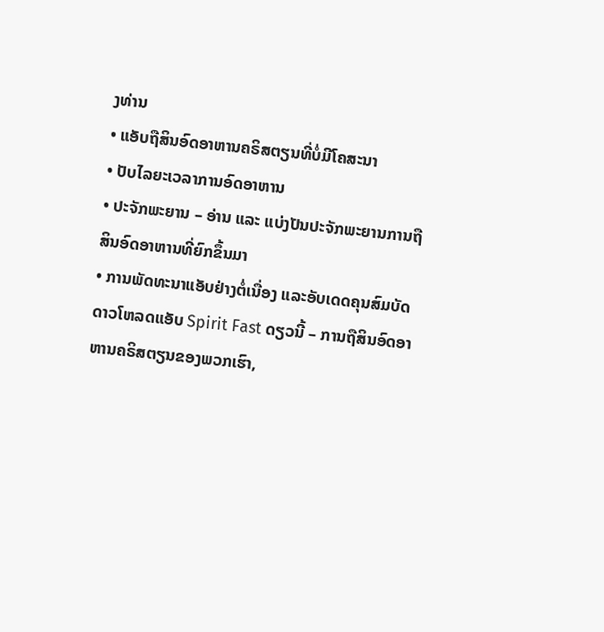ງທ່ານ
• ແອັບຖືສິນອົດອາຫານຄຣິສຕຽນທີ່ບໍ່ມີໂຄສະນາ
• ປັບໄລຍະເວລາການອົດອາຫານ
• ປະຈັກພະຍານ – ອ່ານ ແລະ ແບ່ງປັນປະຈັກພະຍານການຖືສິນອົດອາຫານທີ່ຍົກຂຶ້ນມາ
• ການພັດທະນາແອັບຢ່າງຕໍ່ເນື່ອງ ແລະອັບເດດຄຸນສົມບັດ
ດາວໂຫລດແອັບ Spirit Fast ດຽວນີ້ – ການຖືສິນອົດອາຫານຄຣິສຕຽນຂອງພວກເຮົາ,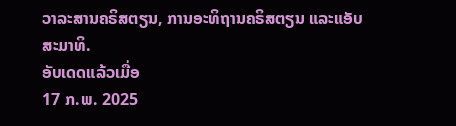ວາລະສານຄຣິສຕຽນ, ການອະທິຖານຄຣິສຕຽນ ແລະແອັບສະມາທິ.
ອັບເດດແລ້ວເມື່ອ
17 ກ.ພ. 2025